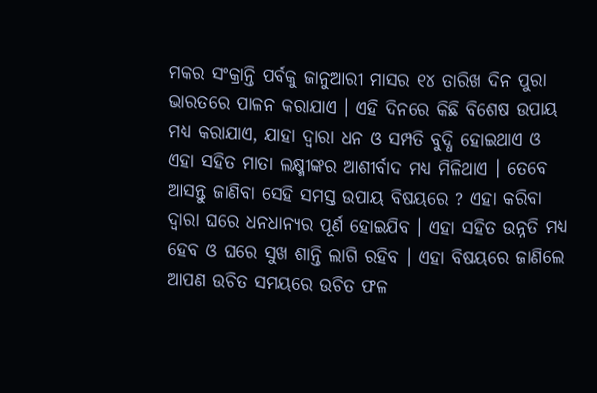ମକର ସଂକ୍ରାନ୍ତି ପର୍ବକୁ ଜାନୁଆରୀ ମାସର ୧୪ ତାରିଖ ଦିନ ପୁରା ଭାରତରେ ପାଳନ କରାଯାଏ । ଏହି ଦିନରେ କିଛି ବିଶେଷ ଉପାୟ ମଧ୍ୟ କରାଯାଏ, ଯାହା ଦ୍ଵାରା ଧନ ଓ ସମ୍ପତି ବୁଦ୍ଧି ହୋଇଥାଏ ଓ ଏହା ସହିତ ମାତା ଲକ୍ଷ୍ମୀଙ୍କର ଆଶୀର୍ବାଦ ମଧ୍ୟ ମିଳିଥାଏ । ତେବେ ଆସନ୍ତୁ ଜାଣିବା ସେହି ସମସ୍ତ ଉପାୟ ବିଷୟରେ ? ଏହା କରିବା ଦ୍ଵାରା ଘରେ ଧନଧାନ୍ୟର ପୂର୍ଣ ହୋଇଯିବ । ଏହା ସହିତ ଉନ୍ନତି ମଧ୍ୟ ହେବ ଓ ଘରେ ସୁଖ ଶାନ୍ତି ଲାଗି ରହିବ । ଏହା ବିଷୟରେ ଜାଣିଲେ ଆପଣ ଉଚିତ ସମୟରେ ଉଚିତ ଫଳ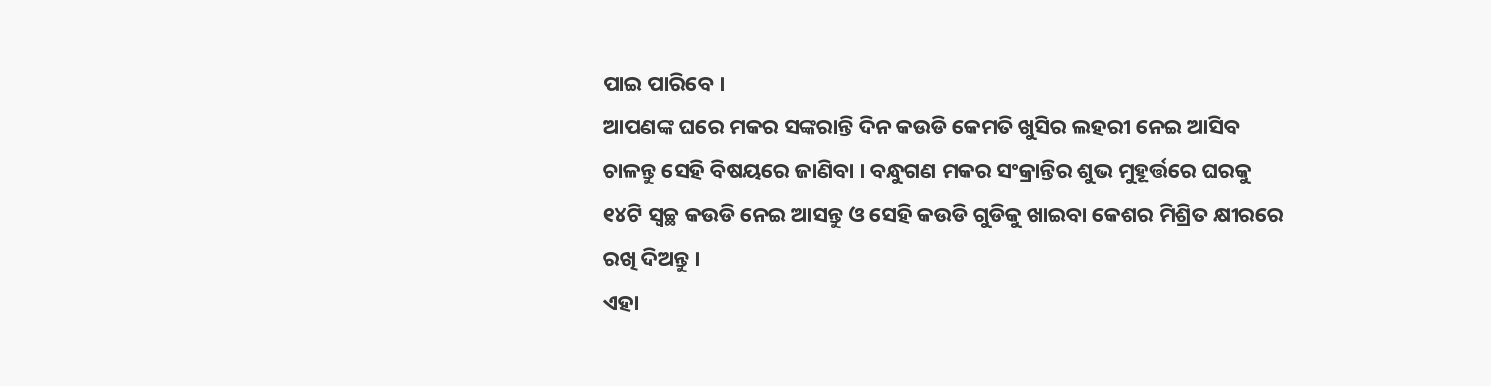ପାଇ ପାରିବେ ।
ଆପଣଙ୍କ ଘରେ ମକର ସଙ୍କରାନ୍ତି ଦିନ କଉଡି କେମତି ଖୁସିର ଲହରୀ ନେଇ ଆସିବ ଚାଳନ୍ତୁ ସେହି ବିଷୟରେ ଜାଣିବା । ବନ୍ଧୁଗଣ ମକର ସଂକ୍ରାନ୍ତିର ଶୁଭ ମୁହୂର୍ତ୍ତରେ ଘରକୁ ୧୪ଟି ସ୍ବଚ୍ଛ କଉଡି ନେଇ ଆସନ୍ତୁ ଓ ସେହି କଉଡି ଗୁଡିକୁ ଖାଇବା କେଶର ମିଶ୍ରିତ କ୍ଷୀରରେ ରଖି ଦିଅନ୍ତୁ ।
ଏହା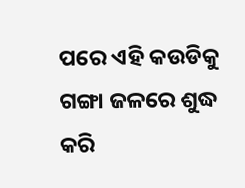ପରେ ଏହି କଉଡିକୁ ଗଙ୍ଗା ଜଳରେ ଶୁଦ୍ଧ କରି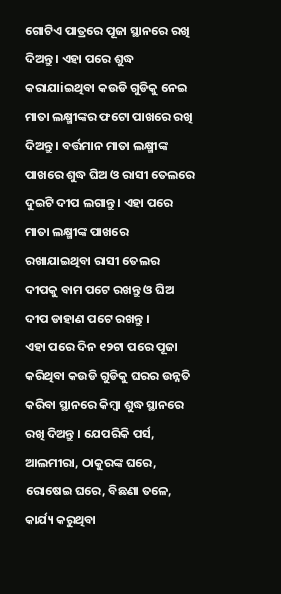ଗୋଟିଏ ପାତ୍ରରେ ପୂଜା ସ୍ଥାନରେ ରଖି ଦିଅନ୍ତୁ । ଏହା ପରେ ଶୁଦ୍ଧ କରାଯାiଇଥିବା କଉଡି ଗୁଡିକୁ ନେଇ ମାତା ଲକ୍ଷ୍ମୀଙ୍କର ଫଟୋ ପାଖରେ ରଖି ଦିଅନ୍ତୁ । ବର୍ତ୍ତମାନ ମାତା ଲକ୍ଷ୍ମୀଙ୍କ ପାଖରେ ଶୁଦ୍ଧ ଘିଅ ଓ ରାସୀ ତେଲରେ ଦୁଇଟି ଦୀପ ଲଗାନ୍ତୁ । ଏହା ପରେ ମାତା ଲକ୍ଷ୍ମୀଙ୍କ ପାଖରେ ରଖାଯାଇଥିବା ରାସୀ ତେଲର ଦୀପକୁ ବାମ ପଟେ ରଖନ୍ତୁ ଓ ଘିଅ ଦୀପ ଡାହାଣ ପଟେ ରଖନ୍ତୁ ।
ଏହା ପରେ ଦିନ ୧୨ଟା ପରେ ପୂଜା କରିଥିବା କଉଡି ଗୁଡିକୁ ଘରର ଉନ୍ନତି କରିବା ସ୍ଥାନରେ କିମ୍ବା ଶୁଦ୍ଧ ସ୍ଥାନରେ ରଖି ଦିଅନ୍ତୁ । ଯେପରିକି ପର୍ସ, ଆଲମୀରା, ଠାକୁରଙ୍କ ଘରେ, ରୋଷେଇ ଘରେ, ବିଛଣା ତଳେ, କାର୍ଯ୍ୟ କରୁଥିବା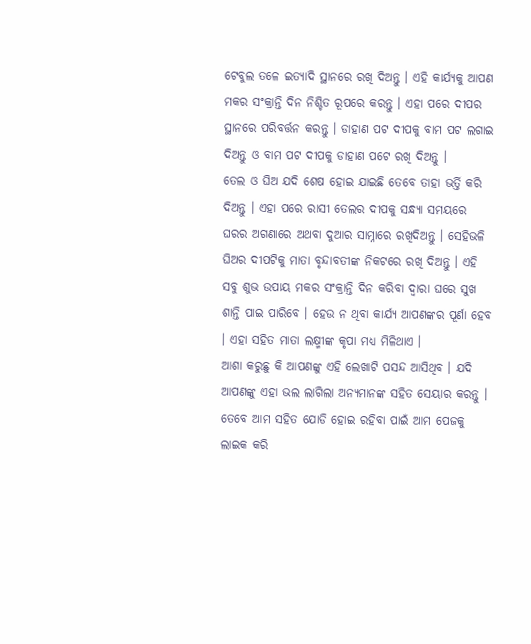ଟେବୁଲ ତଳେ ଇତ୍ୟାଦି ସ୍ଥାନରେ ରଖି ଦିଅନ୍ତୁ । ଏହି କାର୍ଯ୍ୟକୁ ଆପଣ ମକର ସଂକ୍ରାନ୍ତି ଦିନ ନିଶ୍ଚିତ ରୂପରେ କରନ୍ତୁ । ଏହା ପରେ ଦୀପର ସ୍ଥାନରେ ପରିବର୍ତ୍ତନ କରନ୍ତୁ । ଡାହାଣ ପଟ ଦୀପକୁ ବାମ ପଟ ଲଗାଇ ଦିଅନ୍ତୁ ଓ ବାମ ପଟ ଦୀପକୁ ଡାହାଣ ପଟେ ରଖି ଦିଅନ୍ତୁ ।
ତେଲ ଓ ଘିଅ ଯଦି ଶେଷ ହୋଇ ଯାଇଛି ତେବେ ତାହା ଭର୍ତ୍ତି କରି ଦିଅନ୍ତୁ । ଏହା ପରେ ରାସୀ ତେଲର ଦୀପକୁ ସନ୍ଧ୍ୟା ସମୟରେ ଘରର ଅଗଣାରେ ଅଥବା ଦୁଆର ସାମ୍ନାରେ ରଖିଦିଅନ୍ତୁ । ସେହିଭଳି ଘିଅର ଦୀପଟିକୁ ମାତା ବୃନ୍ଦାବତୀଙ୍କ ନିକଟରେ ରଖି ଦିଅନ୍ତୁ । ଏହି ସବୁ ଶୁଭ ଉପାୟ ମକର ସଂକ୍ରାନ୍ତି ଦିନ କରିବା ଦ୍ଵାରା ଘରେ ସୁଖ ଶାନ୍ତି ପାଇ ପାରିବେ । ହେଉ ନ ଥିବା କାର୍ଯ୍ୟ ଆପଣଙ୍କର ପୂର୍ଣା ହେବ । ଏହା ସହିତ ମାତା ଲକ୍ଷ୍ମୀଙ୍କ କୃପା ମଧ୍ୟ ମିଳିଥାଏ ।
ଆଶା କରୁଛୁ କି ଆପଣଙ୍କୁ ଏହି ଲେଖାଟି ପସନ୍ଦ ଆସିଥିବ । ଯଦି ଆପଣଙ୍କୁ ଏହା ଭଲ ଲାଗିଲା ଅନ୍ୟମାନଙ୍କ ସହିତ ସେୟାର କରନ୍ତୁ । ତେବେ ଆମ ସହିତ ଯୋଡି ହୋଇ ରହିବା ପାଇଁ ଆମ ପେଜକୁ ଲାଇକ କରି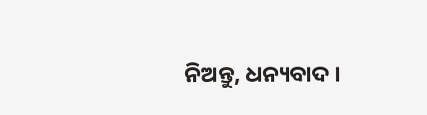ନିଅନ୍ତୁ, ଧନ୍ୟବାଦ ।